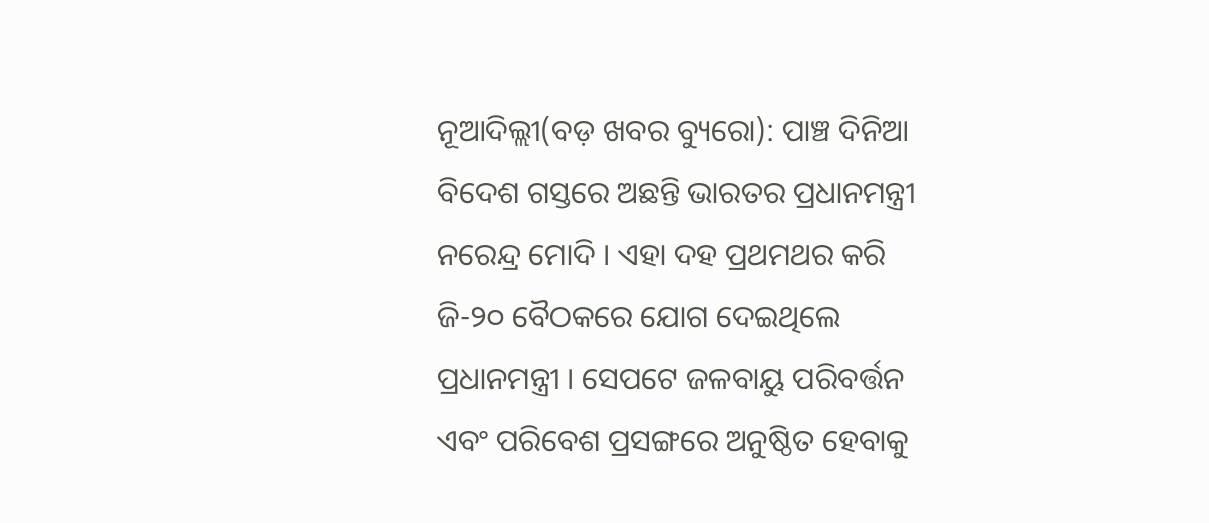ନୂଆଦିଲ୍ଲୀ(ବଡ଼ ଖବର ବ୍ୟୁରୋ): ପାଞ୍ଚ ଦିନିଆ ବିଦେଶ ଗସ୍ତରେ ଅଛନ୍ତି ଭାରତର ପ୍ରଧାନମନ୍ତ୍ରୀ ନରେନ୍ଦ୍ର ମୋଦି । ଏହା ଦହ ପ୍ରଥମଥର କରି ଜି-୨୦ ବୈଠକରେ ଯୋଗ ଦେଇଥିଲେ ପ୍ରଧାନମନ୍ତ୍ରୀ । ସେପଟେ ଜଳବାୟୁ ପରିବର୍ତ୍ତନ ଏବଂ ପରିବେଶ ପ୍ରସଙ୍ଗରେ ଅନୁଷ୍ଠିତ ହେବାକୁ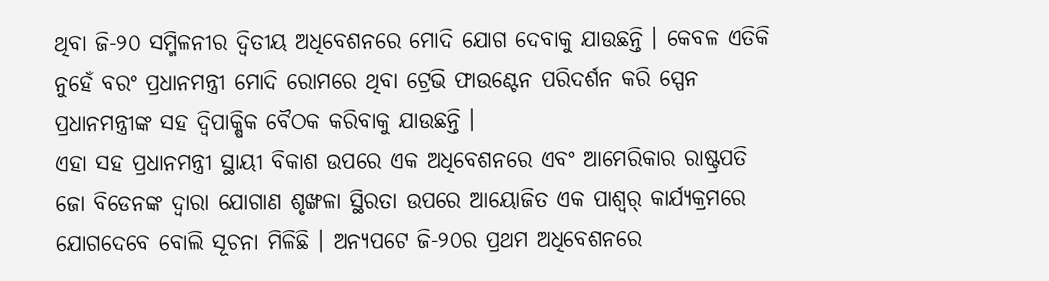ଥିବା ଜି-୨୦ ସମ୍ମିଳନୀର ଦ୍ୱିତୀୟ ଅଧିବେଶନରେ ମୋଦି ଯୋଗ ଦେବାକୁ ଯାଉଛନ୍ତି । କେବଳ ଏତିକି ନୁହେଁ ବରଂ ପ୍ରଧାନମନ୍ତ୍ରୀ ମୋଦି ରୋମରେ ଥିବା ଟ୍ରେଭି ଫାଉଣ୍ଟେନ ପରିଦର୍ଶନ କରି ସ୍ପେନ ପ୍ରଧାନମନ୍ତ୍ରୀଙ୍କ ସହ ଦ୍ୱିପାକ୍ଷିକ ବୈଠକ କରିବାକୁ ଯାଉଛନ୍ତି ।
ଏହା ସହ ପ୍ରଧାନମନ୍ତ୍ରୀ ସ୍ଥାୟୀ ବିକାଶ ଉପରେ ଏକ ଅଧିବେଶନରେ ଏବଂ ଆମେରିକାର ରାଷ୍ଟ୍ରପତି ଜୋ ବିଡେନଙ୍କ ଦ୍ୱାରା ଯୋଗାଣ ଶୃଙ୍ଖଳା ସ୍ଥିରତା ଉପରେ ଆୟୋଜିତ ଏକ ପାଶ୍ୱର୍ କାର୍ଯ୍ୟକ୍ରମରେ ଯୋଗଦେବେ ବୋଲି ସୂଚନା ମିଳିଛି । ଅନ୍ୟପଟେ ଜି-୨୦ର ପ୍ରଥମ ଅଧିବେଶନରେ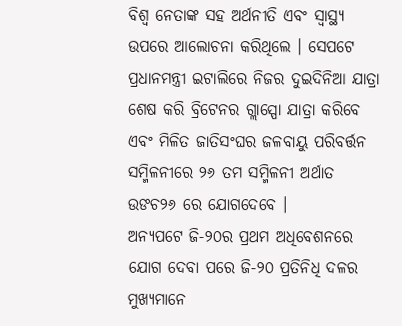ବିଶ୍ୱ ନେତାଙ୍କ ସହ ଅର୍ଥନୀତି ଏବଂ ସ୍ୱାସ୍ଥ୍ୟ ଉପରେ ଆଲୋଚନା କରିଥିଲେ । ସେପଟେ ପ୍ରଧାନମନ୍ତ୍ରୀ ଇଟାଲିରେ ନିଜର ଦୁଇଦିନିଆ ଯାତ୍ରା ଶେଷ କରି ବ୍ରିଟେନର ଗ୍ଲାସ୍ପୋ ଯାତ୍ରା କରିବେ ଏବଂ ମିଳିତ ଜାତିସଂଘର ଜଳବାୟୁ ପରିବର୍ତ୍ତନ ସମ୍ମିଳନୀରେ ୨୬ ତମ ସମ୍ମିଳନୀ ଅର୍ଥାତ ଉଙଚ୨୬ ରେ ଯୋଗଦେବେ ।
ଅନ୍ୟପଟେ ଜି-୨୦ର ପ୍ରଥମ ଅଧିବେଶନରେ ଯୋଗ ଦେବା ପରେ ଜି-୨୦ ପ୍ରତିନିଧି ଦଳର ମୁଖ୍ୟମାନେ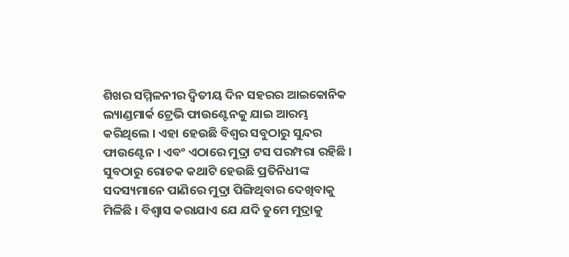ଶିଖର ସମ୍ମିଳନୀର ଦ୍ୱିତୀୟ ଦିନ ସହରର ଆଇକୋନିକ ଲ୍ୟାଣ୍ଡମାର୍କ ଟ୍ରେଭି ଫାଉଣ୍ଟେନକୁ ଯାଇ ଆରମ୍ଭ କରିଥିଲେ । ଏହା ହେଉଛି ବିଶ୍ୱର ସବୁଠାରୁ ସୁନ୍ଦର ଫାଉଣ୍ଟେନ । ଏବଂ ଏଠାରେ ମୁଦ୍ରା ଟସ ପରମ୍ପରା ରହିଛି । ସୁବଠାରୁ ରୋଚକ କଥାଟି ହେଉଛି ପ୍ରତିନିଧୀଙ୍କ ସଦସ୍ୟମାନେ ପାଣିରେ ମୁଦ୍ରା ପିଙ୍ଗିଥିବାର ଦେଖିବାକୁ ମିଳିଛି । ବିଶ୍ୱାସ କରାଯାଏ ଯେ ଯଦି ତୁମେ ମୁଦ୍ରାକୁ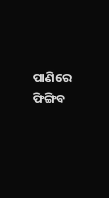ପାଣିରେ ଫିଙ୍ଗିବ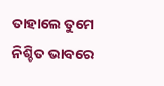ତାହାଲେ ତୁମେ ନିଶ୍ଚିତ ଭାବରେ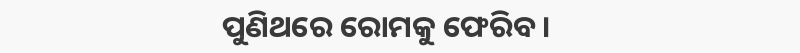ପୁଣିଥରେ ରୋମକୁ ଫେରିବ ।